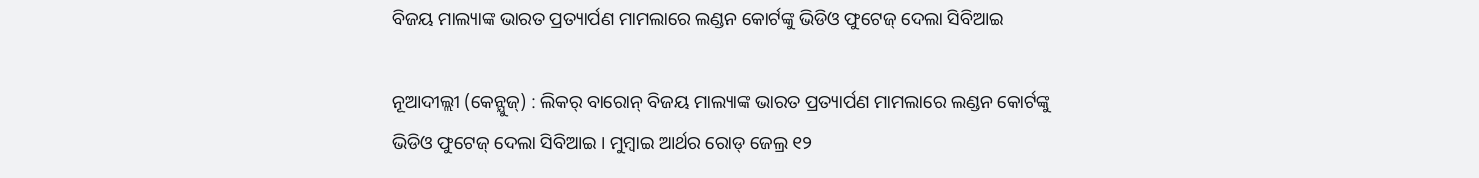ବିଜୟ ମାଲ୍ୟାଙ୍କ ଭାରତ ପ୍ରତ୍ୟାର୍ପଣ ମାମଲାରେ ଲଣ୍ଡନ କୋର୍ଟଙ୍କୁ ଭିଡିଓ ଫୁଟେଜ୍ ଦେଲା ସିବିଆଇ

ନୂଆଦୀଲ୍ଲୀ (କେନ୍ଯୁଜ୍) : ଲିକର୍ ବାରୋନ୍ ବିଜୟ ମାଲ୍ୟାଙ୍କ ଭାରତ ପ୍ରତ୍ୟାର୍ପଣ ମାମଲାରେ ଲଣ୍ଡନ କୋର୍ଟଙ୍କୁ ଭିଡିଓ ଫୁଟେଜ୍ ଦେଲା ସିବିଆଇ । ମୁମ୍ବାଇ ଆର୍ଥର ରୋଡ୍ ଜେଲ୍ର ୧୨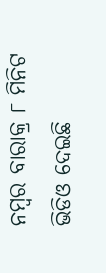ନମ୍ବର ବାରାକ୍ର ୮ ମିନିଟ ଭିଡିଓ ଦେଇଛି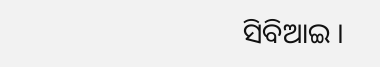ସିବିଆଇ ।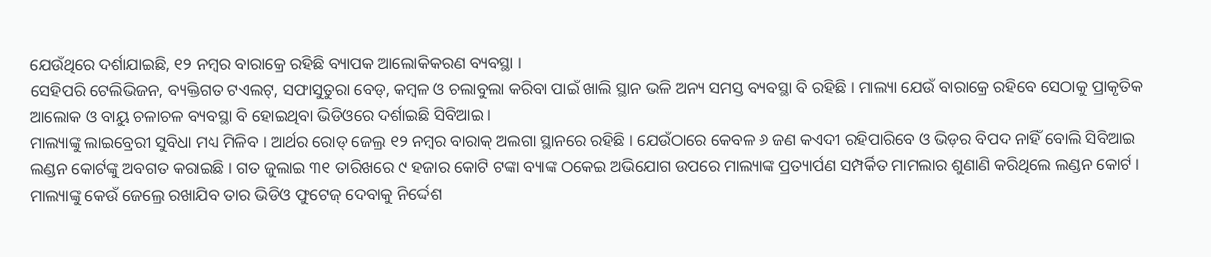ଯେଉଁଥିରେ ଦର୍ଶାଯାଇଛି, ୧୨ ନମ୍ବର ବାରାକ୍ରେ ରହିଛି ବ୍ୟାପକ ଆଲୋକିକରଣ ବ୍ୟବସ୍ଥା ।
ସେହିପରି ଟେଲିଭିଜନ, ବ୍ୟକ୍ତିଗତ ଟଏଲଟ୍, ସଫାସୁତୁରା ବେଡ୍, କମ୍ବଳ ଓ ଚଲାବୁଲା କରିବା ପାଇଁ ଖାଲି ସ୍ଥାନ ଭଳି ଅନ୍ୟ ସମସ୍ତ ବ୍ୟବସ୍ଥା ବି ରହିଛି । ମାଲ୍ୟା ଯେଉଁ ବାରାକ୍ରେ ରହିବେ ସେଠାକୁ ପ୍ରାକୃତିକ ଆଲୋକ ଓ ବାୟୁ ଚଳାଚଳ ବ୍ୟବସ୍ଥା ବି ହୋଇଥିବା ଭିଡିଓରେ ଦର୍ଶାଇଛି ସିବିଆଇ ।
ମାଲ୍ୟାଙ୍କୁ ଲାଇବ୍ରେରୀ ସୁବିଧା ମଧ୍ୟ ମିଳିବ । ଆର୍ଥର ରୋଡ୍ ଜେଲ୍ର ୧୨ ନମ୍ବର ବାରାକ୍ ଅଲଗା ସ୍ଥାନରେ ରହିଛି । ଯେଉଁଠାରେ କେବଳ ୬ ଜଣ କଏଦୀ ରହିପାରିବେ ଓ ଭିଡ଼ର ବିପଦ ନାହିଁ ବୋଲି ସିବିଆଇ ଲଣ୍ଡନ କୋର୍ଟଙ୍କୁ ଅବଗତ କରାଇଛି । ଗତ ଜୁଲାଇ ୩୧ ତାରିଖରେ ୯ ହଜାର କୋଟି ଟଙ୍କା ବ୍ୟାଙ୍କ ଠକେଇ ଅଭିଯୋଗ ଉପରେ ମାଲ୍ୟାଙ୍କ ପ୍ରତ୍ୟାର୍ପଣ ସମ୍ପର୍କିତ ମାମଲାର ଶୁଣାଣି କରିଥିଲେ ଲଣ୍ଡନ କୋର୍ଟ । ମାଲ୍ୟାଙ୍କୁ କେଉଁ ଜେଲ୍ରେ ରଖାଯିବ ତାର ଭିଡିଓ ଫୁଟେଜ୍ ଦେବାକୁ ନିର୍ଦ୍ଦେଶ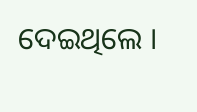ଦେଇଥିଲେ ।